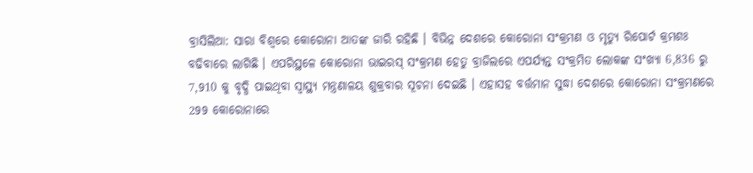ବ୍ରାସିଲିଆ: ସାରା ବିଶ୍ବରେ କୋରୋନା ଆତଙ୍କ ଜାରି ରହିଛି । ବିଭିନ୍ନ ଦେଶରେ କୋରୋନା ସଂକ୍ରମଣ ଓ ମୃତ୍ୟୁ ରିପୋର୍ଟ କ୍ରମଶଃ ବଢିବାରେ ଲାଗିଛି । ଏପରିସ୍ଥଳେ କୋରୋନା ଭାଇରସ୍ ସଂକ୍ରମଣ ହେତୁ ବ୍ରାଜିଲରେ ଏପର୍ଯ୍ୟନ୍ତ ସଂକ୍ରମିତ ଲୋକଙ୍କ ସଂଖ୍ୟା 6,836 ରୁ 7,910 କୁ ବୃଦ୍ଧି ପାଇଥିବା ସ୍ୱାସ୍ଥ୍ୟ ମନ୍ତ୍ରଣାଳୟ ଶୁକ୍ରବାର ସୂଚନା ଦେଇଛି । ଏହାସହ ବର୍ତ୍ତମାନ ସୁଦ୍ଧା ଦେଶରେ କୋରୋନା ସଂକ୍ରମଣରେ 299 କୋରୋନାରେ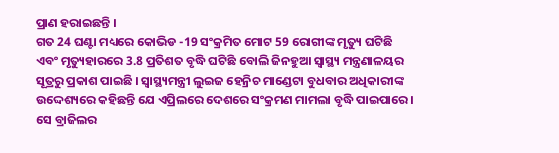ପ୍ରାଣ ହରାଇଛନ୍ତି ।
ଗତ 24 ଘଣ୍ଟା ମଧ୍ୟରେ କୋଭିଡ -19 ସଂକ୍ରମିତ ମୋଟ 59 ରୋଗୀଙ୍କ ମୃତ୍ୟୁ ଘଟିଛି ଏବଂ ମୃତ୍ୟୁହାରରେ 3.8 ପ୍ରତିଶତ ବୃଦ୍ଧି ଘଟିଛି ବୋଲି ଜିନହୁଆ ସ୍ବାସ୍ଥ୍ୟ ମନ୍ତ୍ରଣାଳୟର ସୂତ୍ରରୁ ପ୍ରକାଶ ପାଇଛି । ସ୍ବାସ୍ଥ୍ୟମନ୍ତ୍ରୀ ଲୁଇଜ ହେନ୍ରିଚ ମାଣ୍ଡେଟା ବୁଧବାର ଅଧିକାରୀଙ୍କ ଉଦ୍ଦେଶ୍ୟରେ କହିଛନ୍ତି ଯେ ଏପ୍ରିଲରେ ଦେଶରେ ସଂକ୍ରମଣ ମାମଲା ବୃଦ୍ଧି ପାଇପାରେ।
ସେ ବ୍ରାଜିଲର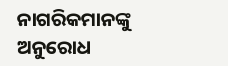ନାଗରିକମାନଙ୍କୁ ଅନୁରୋଧ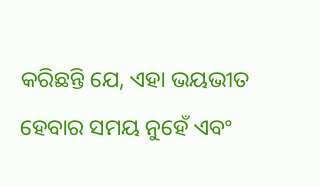କରିଛନ୍ତି ଯେ, ଏହା ଭୟଭୀତ ହେବାର ସମୟ ନୁହେଁ ଏବଂ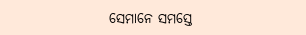ସେମାନେ ସମସ୍ତେ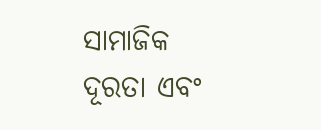ସାମାଜିକ ଦୂରତା ଏବଂ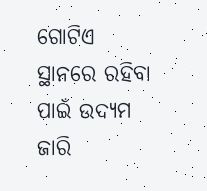ଗୋଟିଏ ସ୍ଥାନରେ ରହିବା ପାଇଁ ଉଦ୍ୟମ ଜାରି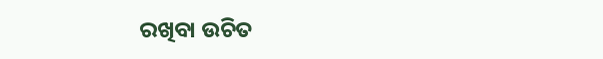ରଖିବା ଉଚିତ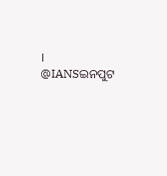।
@IANSଇନପୁଟ